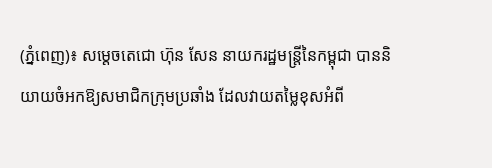(ភ្នំពេញ)៖ សម្តេចតេជោ ហ៊ុន សែន នាយករដ្ឋមន្ត្រីនៃកម្ពុជា បាននិយាយចំអកឱ្យសមាជិកក្រុមប្រឆាំង ដែលវាយតម្លៃខុសអំពី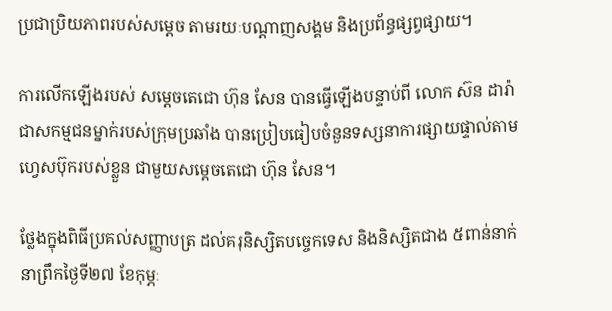ប្រជាប្រិយភាពរបស់សម្តេច តាមរយៈបណ្តាញសង្គម និងប្រព័ន្ធផ្សព្វផ្សាយ។

ការលើកឡើងរបស់ សម្តេចតេជោ ហ៊ុន សែន បានធ្វើឡើងបន្ទាប់ពី លោក ស៊ន ដារ៉ា ជាសកម្មជនម្នាក់របស់ក្រុមប្រឆាំង បានប្រៀបធៀបចំនួនទស្សនាការផ្សាយផ្ទាល់តាមហ្វេសប៊ុករបស់ខ្លួន ជាមួយសម្តេចតេជោ ហ៊ុន សែន។

ថ្លែងក្នុងពិធីប្រគល់សញ្ញាបត្រ ដល់គរុនិស្សិតបច្ចេកទេស និងនិស្សិតជាង ៥ពាន់នាក់ នាព្រឹកថ្ងៃទី២៧ ខែកុម្ភៈ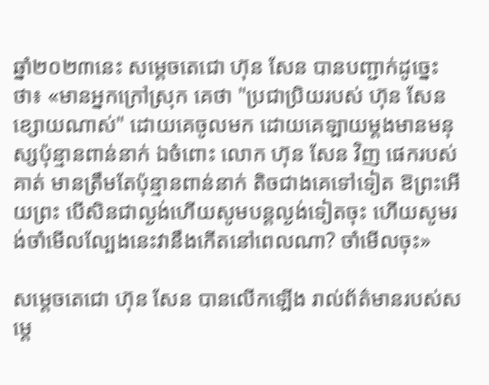ឆ្នាំ២០២៣នេះ សម្តេចតេជោ ហ៊ុន សែន បានបញ្ជាក់ដូច្នេះថា៖ «មានអ្នកក្រៅស្រុក គេថា "ប្រជាប្រិយរបស់ ហ៊ុន សែន ខ្សោយណាស់" ដោយគេចូលមក ដោយគេឡាយម្តងមានមនុស្សប៉ុន្មានពាន់នាក់ ឯចំពោះ លោក ហ៊ុន សែន វិញ ផេករបស់គាត់ មានត្រឹមតែប៉ុន្មានពាន់នាក់ តិចជាងគេទៅទៀត ឱព្រះអើយព្រះ បើសិនជាល្ងង់ហើយសូមបន្តល្ងង់ទៀតចុះ ហើយសូមរង់ចាំមើលល្បែងនេះវានឹងកើតនៅពេលណា? ចាំមើលចុះ»

សម្តេចតេជោ ហ៊ុន សែន បានលើកឡើង រាល់ព័ត៌មានរបស់សម្តេ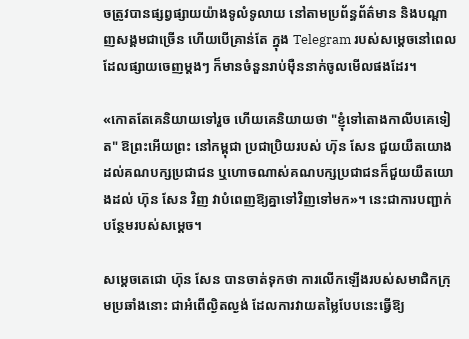ចត្រូវបានផ្សព្វផ្សាយយ៉ាងទូលំទូលាយ នៅតាមប្រព័ន្ធព័ត៌មាន និងបណ្តាញសង្គមជាច្រើន ហើយបើគ្រាន់តែ ក្នុង Telegram របស់សម្តេចនៅពេលដែលផ្សាយចេញម្តងៗ ក៏មានចំនួនរាប់ម៉ឺននាក់ចូលមើលផងដែរ។

«កោតតែគេនិយាយទៅរួច ហើយគេនិយាយថា "ខ្ញុំទៅតោងកាលីបគេទៀត" ឱព្រះអើយព្រះ នៅកម្ពុជា ប្រជាប្រិយរបស់ ហ៊ុន សែន ជួយយឺតយោងដល់គណបក្សប្រជាជន ឬហោចណាស់គណបក្សប្រជាជនក៏ជួយយឺតយោងដល់ ហ៊ុន សែន វិញ វាបំពេញឱ្យគ្នាទៅវិញទៅមក»។ នេះជាការបញ្ជាក់បន្ថែមរបស់សម្តេច។

សម្តេចតេជោ ហ៊ុន សែន បានចាត់ទុកថា ការលើកឡើងរបស់សមាជិកក្រុមប្រឆាំងនោះ ជាអំពើល្ងិតល្ងង់ ដែលការវាយតម្លៃបែបនេះធ្វើឱ្យ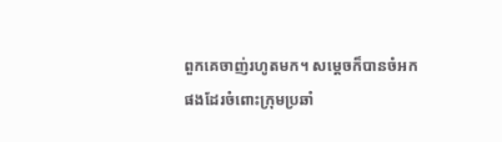ពួកគេចាញ់រហូតមក។ សម្តេចក៏បានចំអកផងដែរចំពោះក្រុមប្រឆាំ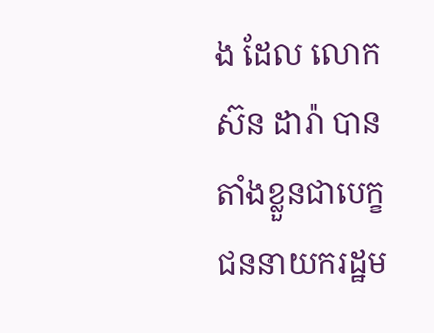ង ដែល លោក ស៊ន ដារ៉ា បានតាំងខ្លួនជាបេក្ខជននាយករដ្ឋម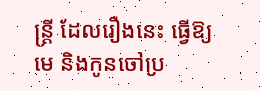ន្ត្រី ដែលរឿងនេះ ធ្វើឱ្យមេ និងកូនចៅប្រ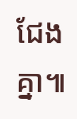ជែងគ្នា៕